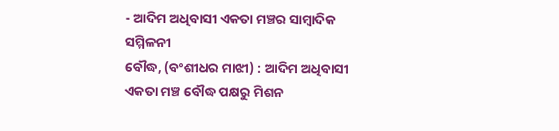- ଆଦିମ ଅଧିବାସୀ ଏକତା ମଞ୍ଚର ସାମ୍ବାଦିକ ସମ୍ମିଳନୀ
ବୌଦ୍ଧ, (ବଂଶୀଧର ମାଝୀ) : ଆଦିମ ଅଧିବାସୀ ଏକତା ମଞ୍ଚ ବୌଦ୍ଧ ପକ୍ଷରୁ ମିଶନ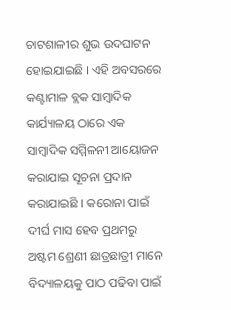ଚାଟଶାଳୀର ଶୁଭ ଉଦଘାଟନ ହୋଇଯାଇଛି । ଏହି ଅବସରରେ କଣ୍ଟାମାଳ ବ୍ଲକ ସାମ୍ବାଦିକ କାର୍ଯ୍ୟାଳୟ ଠାରେ ଏକ ସାମ୍ବାଦିକ ସମ୍ମିଳନୀ ଆୟୋଜନ କରାଯାଇ ସୂଚନା ପ୍ରଦାନ କରାଯାଇଛି । କରୋନା ପାଇଁ ଦୀର୍ଘ ମାସ ହେବ ପ୍ରଥମରୁ ଅଷ୍ଟମ ଶ୍ରେଣୀ ଛାତ୍ରଛାତ୍ରୀ ମାନେ ବିଦ୍ୟାଳୟକୁ ପାଠ ପଢିବା ପାଇଁ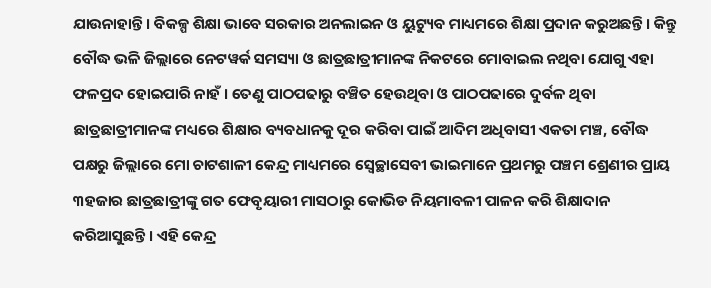ଯାଉନାହାନ୍ତି । ବିକଳ୍ପ ଶିକ୍ଷା ଭାବେ ସରକାର ଅନଲାଇନ ଓ ୟୁଟ୍ୟୁବ ମାଧ୍ୟମରେ ଶିକ୍ଷା ପ୍ରଦାନ କରୁଅଛନ୍ତି । କିନ୍ତୁ ବୌଦ୍ଧ ଭଳି ଜିଲ୍ଲାରେ ନେଟୱର୍କ ସମସ୍ୟା ଓ ଛାତ୍ରଛାତ୍ରୀମାନଙ୍କ ନିକଟରେ ମୋବାଇଲ ନଥିବା ଯୋଗୁ ଏହା ଫଳପ୍ରଦ ହୋଇପାରି ନାହଁ । ତେଣୁ ପାଠପଢାରୁ ବଞ୍ଚିତ ହେଉଥିବା ଓ ପାଠପଢାରେ ଦୁର୍ବଳ ଥିବା ଛାତ୍ରଛାତ୍ରୀମାନଙ୍କ ମଧ୍ୟରେ ଶିକ୍ଷାର ବ୍ୟବଧାନକୁ ଦୂର କରିବା ପାଇଁ ଆଦିମ ଅଧିବାସୀ ଏକତା ମଞ୍ଚ, ବୌଦ୍ଧ ପକ୍ଷରୁ ଜିଲ୍ଲାରେ ମୋ ଚାଟଶାଳୀ କେନ୍ଦ୍ର ମାଧ୍ୟମରେ ସ୍ୱେଚ୍ଛାସେବୀ ଭାଇମାନେ ପ୍ରଥମରୁ ପଞ୍ଚମ ଶ୍ରେଣୀର ପ୍ରାୟ ୩ହଜାର ଛାତ୍ରଛାତ୍ରୀଙ୍କୁ ଗତ ଫେବୃୟାରୀ ମାସଠାରୁ କୋଭିଡ ନିୟମାବଳୀ ପାଳନ କରି ଶିକ୍ଷାଦାନ କରିଆସୁଛନ୍ତି । ଏହି କେନ୍ଦ୍ର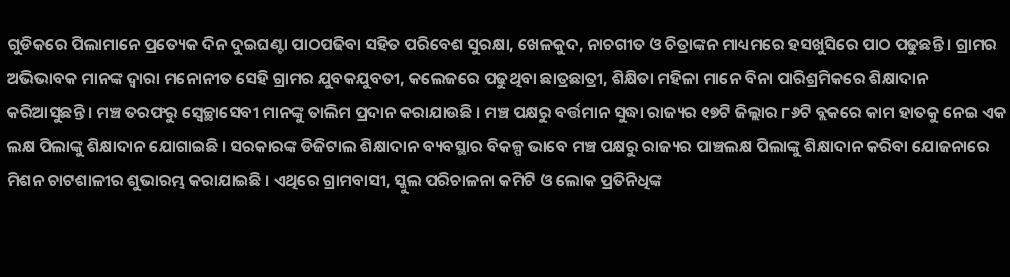ଗୁଡିକରେ ପିଲାମାନେ ପ୍ରତ୍ୟେକ ଦିନ ଦୁଇଘଣ୍ଟା ପାଠପଢିବା ସହିତ ପରିବେଶ ସୁରକ୍ଷା, ଖେଳକୁଦ, ନାଚଗୀତ ଓ ଚିତ୍ରାଙ୍କନ ମାଧ୍ୟମରେ ହସଖୁସିରେ ପାଠ ପଢୁଛନ୍ତି । ଗ୍ରାମର ଅଭିଭାବକ ମାନଙ୍କ ଦ୍ବାରା ମନୋନୀତ ସେହି ଗ୍ରାମର ଯୁବକଯୁବତୀ, କଲେଜରେ ପଢୁଥିବା ଛାତ୍ରଛାତ୍ରୀ, ଶିକ୍ଷିତା ମହିଳା ମାନେ ବିନା ପାରିଶ୍ରମିକରେ ଶିକ୍ଷାଦାନ କରିଆସୁଛନ୍ତି । ମଞ୍ଚ ତରଫରୁ ସ୍ୱେଚ୍ଛାସେବୀ ମାନଙ୍କୁ ତାଲିମ ପ୍ରଦାନ କରାଯାଉଛି । ମଞ୍ଚ ପକ୍ଷରୁ ବର୍ତ୍ତମାନ ସୁଦ୍ଧା ରାଜ୍ୟର ୧୭ଟି ଜିଲ୍ଲାର ୮୬ଟି ବ୍ଲକରେ କାମ ହାତକୁ ନେଇ ଏକ ଲକ୍ଷ ପିଲାଙ୍କୁ ଶିକ୍ଷାଦାନ ଯୋଗାଇଛି । ସରକାରଙ୍କ ଡିଜିଟାଲ ଶିକ୍ଷାଦାନ ବ୍ୟବସ୍ଥାର ବିକଳ୍ପ ଭାବେ ମଞ୍ଚ ପକ୍ଷରୁ ରାଜ୍ୟର ପାଞ୍ଚଲକ୍ଷ ପିଲାଙ୍କୁ ଶିକ୍ଷାଦାନ କରିବା ଯୋଜନାରେ ମିଶନ ଚାଟଶାଳୀର ଶୁଭାରମ୍ଭ କରାଯାଇଛି । ଏଥିରେ ଗ୍ରାମବାସୀ, ସ୍କୁଲ ପରିଚାଳନା କମିଟି ଓ ଲୋକ ପ୍ରତିନିଧିଙ୍କ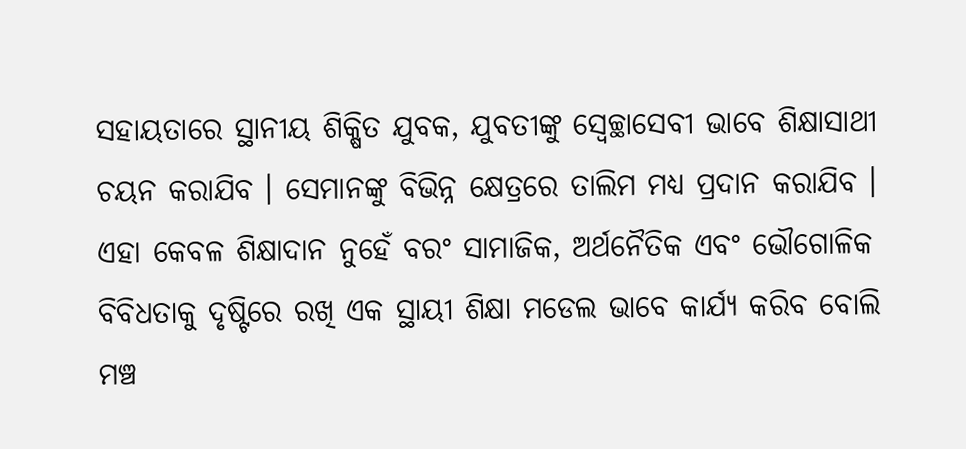ସହାୟତାରେ ସ୍ଥାନୀୟ ଶିକ୍ଷିତ ଯୁବକ, ଯୁବତୀଙ୍କୁ ସ୍ୱେଚ୍ଛାସେବୀ ଭାବେ ଶିକ୍ଷାସାଥୀ ଚୟନ କରାଯିବ । ସେମାନଙ୍କୁ ବିଭିନ୍ନ କ୍ଷେତ୍ରରେ ତାଲିମ ମଧ୍ୟ ପ୍ରଦାନ କରାଯିବ । ଏହା କେବଳ ଶିକ୍ଷାଦାନ ନୁହେଁ ବରଂ ସାମାଜିକ, ଅର୍ଥନୈତିକ ଏବଂ ଭୌଗୋଳିକ ବିବିଧତାକୁ ଦୃଷ୍ଟିରେ ରଖି ଏକ ସ୍ଥାୟୀ ଶିକ୍ଷା ମଡେଲ ଭାବେ କାର୍ଯ୍ୟ କରିବ ବୋଲି ମଞ୍ଚ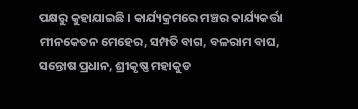ପକ୍ଷରୁ କୁହାଯାଇଛି । କାର୍ଯ୍ୟକ୍ରମରେ ମଞ୍ଚର କାର୍ଯ୍ୟକର୍ତ୍ତା ମୀନକେତନ ମେହେର, ସମ୍ପତି ବାଗ, ବଳରାମ ବାଘ, ସନ୍ତୋଷ ପ୍ରଧାନ, ଶ୍ରୀକୃଷ୍ଣ ମହାକୁଡ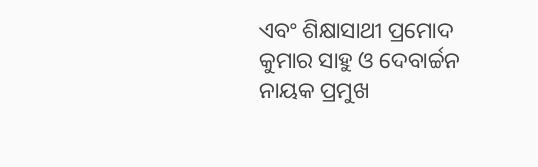ଏବଂ ଶିକ୍ଷାସାଥୀ ପ୍ରମୋଦ କୁମାର ସାହୁ ଓ ଦେବାର୍ଚ୍ଚନ ନାୟକ ପ୍ରମୁଖ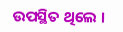ଉପସ୍ଥିତ ଥିଲେ ।